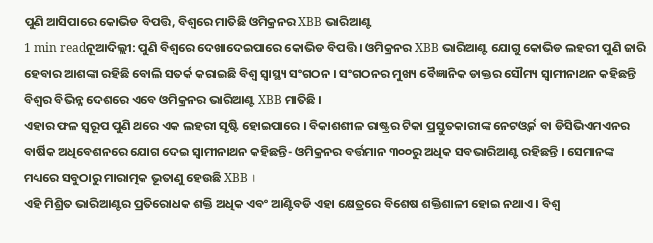ପୁଣି ଆସିପାରେ କୋଭିଡ ବିପତ୍ତି, ବିଶ୍ବରେ ମାତିଛି ଓମିକ୍ରନର XBB ଭାରିଆଣ୍ଟ
1 min readନୂଆଦିଲ୍ଲୀ: ପୁଣି ବିଶ୍ବରେ ଦେଖାଦେଇପାରେ କୋଭିଡ ବିପତ୍ତି । ଓମିକ୍ରନର XBB ଭାରିଆଣ୍ଟ ଯୋଗୁ କୋଭିଡ ଲହରୀ ପୁଣି ଜାରି ହେବାର ଆଶଙ୍କା ରହିଛି ବୋଲି ସତର୍କ କରାଇଛି ବିଶ୍ବ ସ୍ବାସ୍ଥ୍ୟ ସଂଗଠନ । ସଂଗଠନର ମୁଖ୍ୟ ବୈଜ୍ଞାନିକ ଡାକ୍ତର ସୌମ୍ୟ ସ୍ବାମୀନାଥନ କହିଛନ୍ତି ବିଶ୍ବର ବିଭିନ୍ନ ଦେଶରେ ଏବେ ଓମିକ୍ରନର ଭାରିଆଣ୍ଟ XBB ମାତିଛି ।
ଏହାର ଫଳ ସ୍ବରୂପ ପୁଣି ଥରେ ଏକ ଲହରୀ ସୃଷ୍ଟି ହୋଇପାରେ । ବିକାଶଶୀଳ ରାଷ୍ଟ୍ରର ଟିକା ପ୍ରସ୍ତୁତକାରୀଙ୍କ ନେଟଓ୍ବର୍କ ବା ଡିସିଭିଏମଏନର ବାର୍ଷିକ ଅଧିବେଶନରେ ଯୋଗ ଦେଇ ସ୍ବାମୀନାଥନ କହିଛନ୍ତି- ଓମିକ୍ରନର ବର୍ତ୍ତମାନ ୩୦୦ରୁ ଅଧିକ ସବଭାରିଆଣ୍ଟ ରହିଛନ୍ତି । ସେମାନଙ୍କ ମଧ୍ୟରେ ସବୁଠାରୁ ମାରାତ୍ମକ ଭୂତାଣୁ ହେଉଛି XBB ।
ଏହି ମିଶ୍ରିତ ଭାରିଆଣ୍ଟର ପ୍ରତିରୋଧକ ଶକ୍ତି ଅଧିକ ଏବଂ ଆଣ୍ଟିବଡି ଏହା କ୍ଷେତ୍ରରେ ବିଶେଷ ଶକ୍ତିଶାଳୀ ହୋଇ ନଥାଏ । ବିଶ୍ବ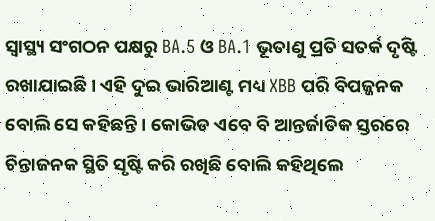ସ୍ବାସ୍ଥ୍ୟ ସଂଗଠନ ପକ୍ଷରୁ BA.5 ଓ BA.1 ଭୂତାଣୁ ପ୍ରତି ସତର୍କ ଦୃଷ୍ଟି ରଖାଯାଇଛି । ଏହି ଦୁଇ ଭାରିଆଣ୍ଟ ମଧ୍ୟ XBB ପରି ବିପଜ୍ଜନକ ବୋଲି ସେ କହିଛନ୍ତି । କୋଭିଡ ଏବେ ବି ଆନ୍ତର୍ଜାତିକ ସ୍ତରରେ ଚିନ୍ତାଜନକ ସ୍ଥିତି ସୃଷ୍ଟି କରି ରଖିଛି ବୋଲି କହିଥିଲେ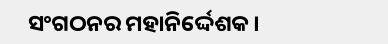ସଂଗଠନର ମହାନିର୍ଦ୍ଦେଶକ ।